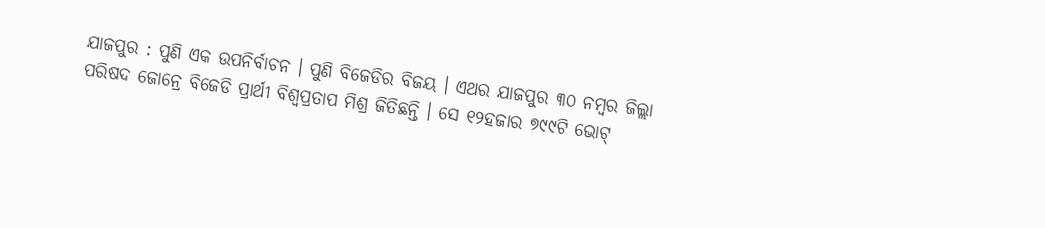ଯାଜପୁର : ପୁଣି ଏକ ଉପନିର୍ବାଚନ । ପୁଣି ବିଜେଡିର ବିଜୟ । ଏଥର ଯାଜପୁର ୩୦ ନମ୍ବର ଜିଲ୍ଲା ପରିଷଦ ଜୋନ୍ରେ ବିଜେଡି ପ୍ରାର୍ଥୀ ବିଶ୍ୱପ୍ରତାପ ମିଶ୍ର ଜିତିଛନ୍ତି । ସେ ୧୨ହଜାର ୭୯୯ଟି ଭୋଟ୍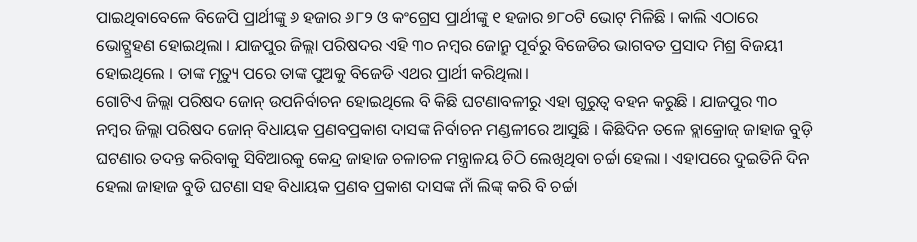ପାଇଥିବାବେଳେ ବିଜେପି ପ୍ରାର୍ଥୀଙ୍କୁ ୬ ହଜାର ୬୮୨ ଓ କଂଗ୍ରେସ ପ୍ରାର୍ଥୀଙ୍କୁ ୧ ହଜାର ୭୮୦ଟି ଭୋଟ୍ ମିଳିଛି । କାଲି ଏଠାରେ ଭୋଟ୍ଗ୍ରହଣ ହୋଇଥିଲା । ଯାଜପୁର ଜିଲ୍ଲା ପରିଷଦର ଏହି ୩୦ ନମ୍ବର ଜୋନ୍ରୁ ପୂର୍ବରୁ ବିଜେଡିର ଭାଗବତ ପ୍ରସାଦ ମିଶ୍ର ବିଜୟୀ ହୋଇଥିଲେ । ତାଙ୍କ ମୃତ୍ୟୁ ପରେ ତାଙ୍କ ପୁଅକୁ ବିଜେଡି ଏଥର ପ୍ରାର୍ଥୀ କରିଥିଲା।
ଗୋଟିଏ ଜିଲ୍ଲା ପରିଷଦ ଜୋନ୍ ଉପନିର୍ବାଚନ ହୋଇଥିଲେ ବି କିଛି ଘଟଣାବଳୀରୁ ଏହା ଗୁରୁତ୍ୱ ବହନ କରୁଛି । ଯାଜପୁର ୩୦ ନମ୍ବର ଜିଲ୍ଲା ପରିଷଦ ଜୋନ୍ ବିଧାୟକ ପ୍ରଣବପ୍ରକାଶ ଦାସଙ୍କ ନିର୍ବାଚନ ମଣ୍ଡଳୀରେ ଆସୁଛି । କିଛିଦିନ ତଳେ ବ୍ଲାକ୍ରୋଜ୍ ଜାହାଜ ବୁଡ଼ି ଘଟଣାର ତଦନ୍ତ କରିବାକୁ ସିବିଆରକୁ କେନ୍ଦ୍ର ଜାହାଜ ଚଳାଚଳ ମନ୍ତ୍ରାଳୟ ଚିଠି ଲେଖିଥିବା ଚର୍ଚ୍ଚା ହେଲା । ଏହାପରେ ଦୁଇତିନି ଦିନ ହେଲା ଜାହାଜ ବୁଡି ଘଟଣା ସହ ବିଧାୟକ ପ୍ରଣବ ପ୍ରକାଶ ଦାସଙ୍କ ନାଁ ଲିଙ୍କ୍ କରି ବି ଚର୍ଚ୍ଚା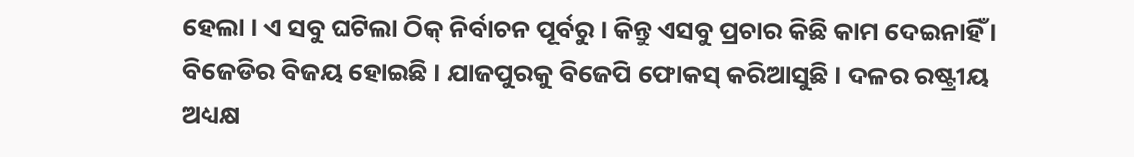ହେଲା । ଏ ସବୁ ଘଟିଲା ଠିକ୍ ନିର୍ବାଚନ ପୂର୍ବରୁ । କିନ୍ତୁ ଏସବୁ ପ୍ରଚାର କିଛି କାମ ଦେଇନାହିଁ । ବିଜେଡିର ବିଜୟ ହୋଇଛି । ଯାଜପୁରକୁ ବିଜେପି ଫୋକସ୍ କରିଆସୁଛି । ଦଳର ରଷ୍ଟ୍ରୀୟ ଅଧ୍ୟକ୍ଷ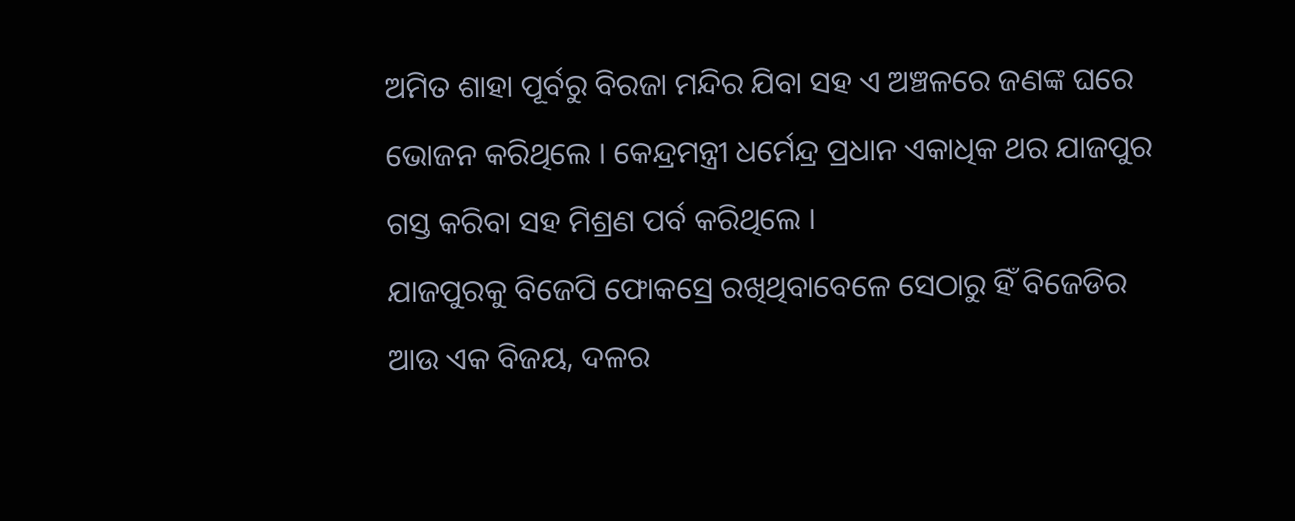ଅମିତ ଶାହା ପୂର୍ବରୁ ବିରଜା ମନ୍ଦିର ଯିବା ସହ ଏ ଅଞ୍ଚଳରେ ଜଣଙ୍କ ଘରେ ଭୋଜନ କରିଥିଲେ । କେନ୍ଦ୍ରମନ୍ତ୍ରୀ ଧର୍ମେନ୍ଦ୍ର ପ୍ରଧାନ ଏକାଧିକ ଥର ଯାଜପୁର ଗସ୍ତ କରିବା ସହ ମିଶ୍ରଣ ପର୍ବ କରିଥିଲେ ।
ଯାଜପୁରକୁ ବିଜେପି ଫୋକସ୍ରେ ରଖିଥିବାବେଳେ ସେଠାରୁ ହିଁ ବିଜେଡିର ଆଉ ଏକ ବିଜୟ, ଦଳର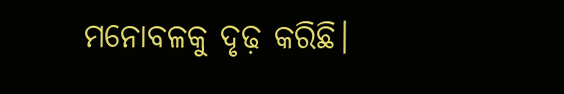ମନୋବଳକୁ ଦୃଢ଼ କରିଛି।